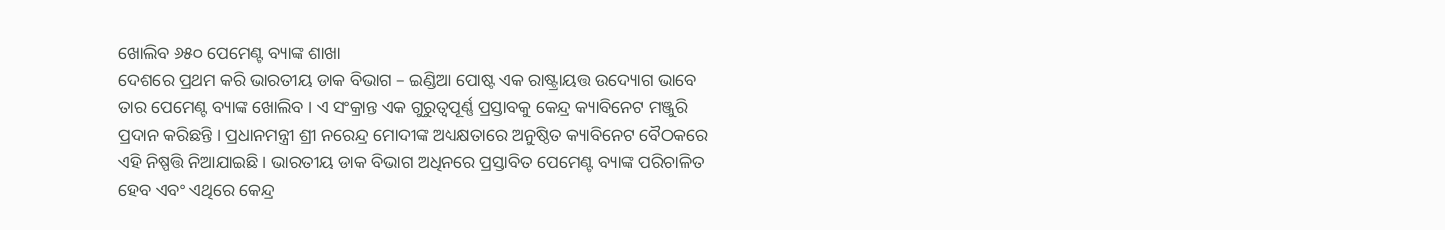ଖୋଲିବ ୬୫୦ ପେମେଣ୍ଟ ବ୍ୟାଙ୍କ ଶାଖା
ଦେଶରେ ପ୍ରଥମ କରି ଭାରତୀୟ ଡାକ ବିଭାଗ – ଇଣ୍ଡିଆ ପୋଷ୍ଟ ଏକ ରାଷ୍ଟ୍ରାୟତ୍ତ ଉଦ୍ୟୋଗ ଭାବେ ତାର ପେମେଣ୍ଟ ବ୍ୟାଙ୍କ ଖୋଲିବ । ଏ ସଂକ୍ରାନ୍ତ ଏକ ଗୁରୁତ୍ୱପୂର୍ଣ୍ଣ ପ୍ରସ୍ତାବକୁ କେନ୍ଦ୍ର କ୍ୟାବିନେଟ ମଞ୍ଜୁରି ପ୍ରଦାନ କରିଛନ୍ତି । ପ୍ରଧାନମନ୍ତ୍ରୀ ଶ୍ରୀ ନରେନ୍ଦ୍ର ମୋଦୀଙ୍କ ଅଧ୍ୟକ୍ଷତାରେ ଅନୁଷ୍ଠିତ କ୍ୟାବିନେଟ ବୈଠକରେ ଏହି ନିଷ୍ପତ୍ତି ନିଆଯାଇଛି । ଭାରତୀୟ ଡାକ ବିଭାଗ ଅଧିନରେ ପ୍ରସ୍ତାବିତ ପେମେଣ୍ଟ ବ୍ୟାଙ୍କ ପରିଚାଳିତ ହେବ ଏବଂ ଏଥିରେ କେନ୍ଦ୍ର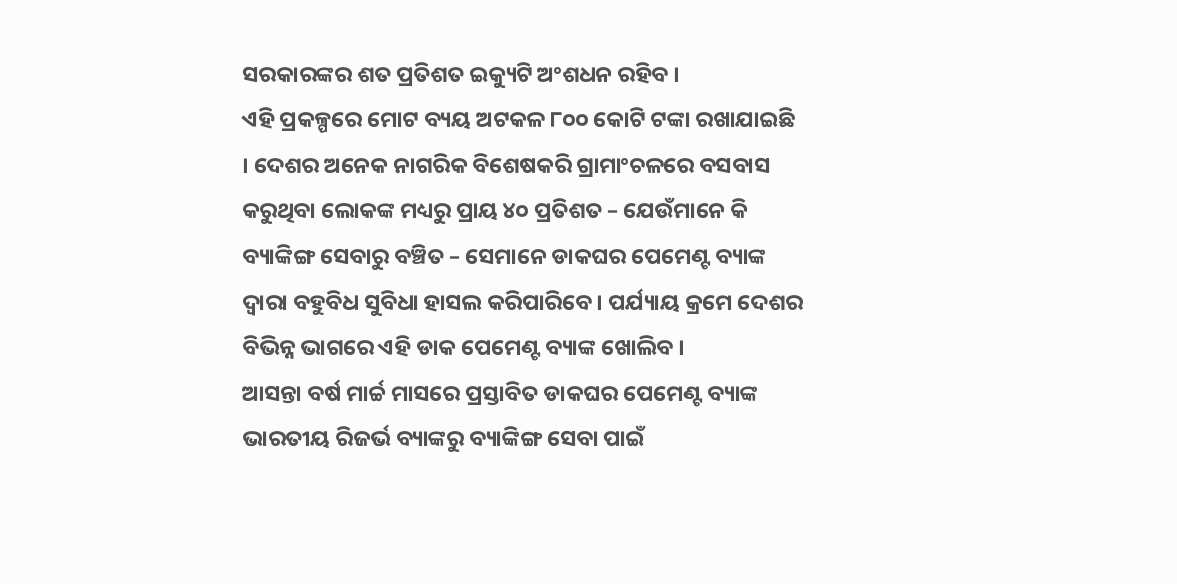ସରକାରଙ୍କର ଶତ ପ୍ରତିଶତ ଇକ୍ୟୁଟି ଅଂଶଧନ ରହିବ ।
ଏହି ପ୍ରକଳ୍ପରେ ମୋଟ ବ୍ୟୟ ଅଟକଳ ୮୦୦ କୋଟି ଟଙ୍କା ରଖାଯାଇଛି । ଦେଶର ଅନେକ ନାଗରିକ ବିଶେଷକରି ଗ୍ରାମାଂଚଳରେ ବସବାସ କରୁଥିବା ଲୋକଙ୍କ ମଧ୍ୟରୁ ପ୍ରାୟ ୪୦ ପ୍ରତିଶତ – ଯେଉଁମାନେ କି ବ୍ୟାଙ୍କିଙ୍ଗ ସେବାରୁ ବଞ୍ଚିତ – ସେମାନେ ଡାକଘର ପେମେଣ୍ଟ ବ୍ୟାଙ୍କ ଦ୍ୱାରା ବହୁବିଧ ସୁବିଧା ହାସଲ କରିପାରିବେ । ପର୍ଯ୍ୟାୟ କ୍ରମେ ଦେଶର ବିଭିନ୍ନ ଭାଗରେ ଏହି ଡାକ ପେମେଣ୍ଟ ବ୍ୟାଙ୍କ ଖୋଲିବ ।
ଆସନ୍ତା ବର୍ଷ ମାର୍ଚ୍ଚ ମାସରେ ପ୍ରସ୍ତାବିତ ଡାକଘର ପେମେଣ୍ଟ ବ୍ୟାଙ୍କ ଭାରତୀୟ ରିଜର୍ଭ ବ୍ୟାଙ୍କରୁ ବ୍ୟାଙ୍କିଙ୍ଗ ସେବା ପାଇଁ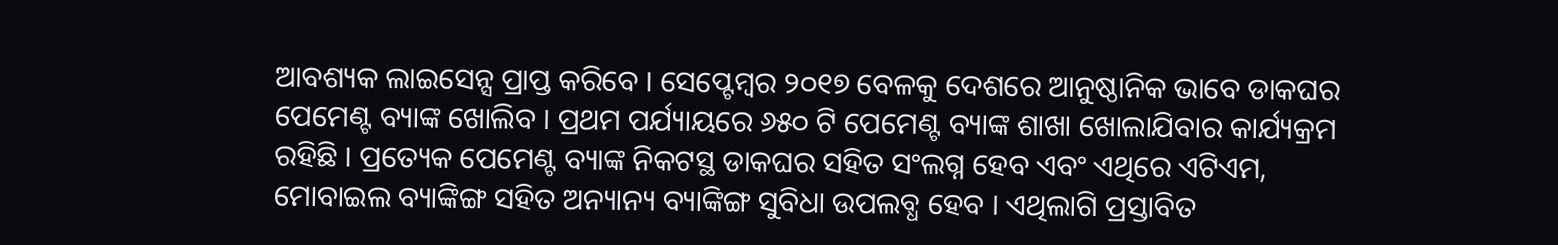ଆବଶ୍ୟକ ଲାଇସେନ୍ସ ପ୍ରାପ୍ତ କରିବେ । ସେପ୍ଟେମ୍ବର ୨୦୧୭ ବେଳକୁ ଦେଶରେ ଆନୁଷ୍ଠାନିକ ଭାବେ ଡାକଘର ପେମେଣ୍ଟ ବ୍ୟାଙ୍କ ଖୋଲିବ । ପ୍ରଥମ ପର୍ଯ୍ୟାୟରେ ୬୫୦ ଟି ପେମେଣ୍ଟ ବ୍ୟାଙ୍କ ଶାଖା ଖୋଲାଯିବାର କାର୍ଯ୍ୟକ୍ରମ ରହିଛି । ପ୍ରତ୍ୟେକ ପେମେଣ୍ଟ ବ୍ୟାଙ୍କ ନିକଟସ୍ଥ ଡାକଘର ସହିତ ସଂଲଗ୍ନ ହେବ ଏବଂ ଏଥିରେ ଏଟିଏମ, ମୋବାଇଲ ବ୍ୟାଙ୍କିଙ୍ଗ ସହିତ ଅନ୍ୟାନ୍ୟ ବ୍ୟାଙ୍କିଙ୍ଗ ସୁବିଧା ଉପଲବ୍ଧ ହେବ । ଏଥିଲାଗି ପ୍ରସ୍ତାବିତ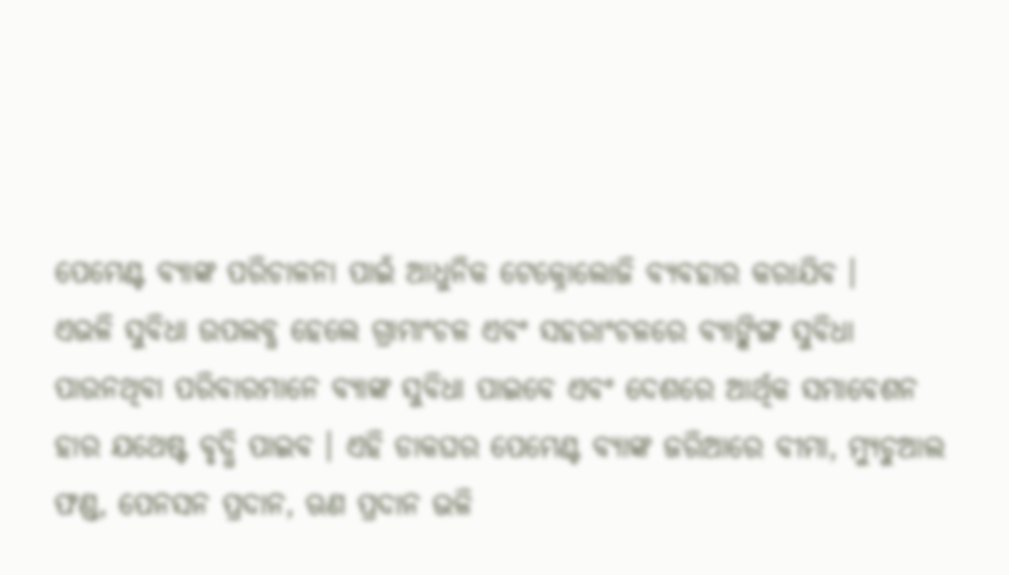ପେମେଣ୍ଟ ବ୍ୟାଙ୍କ ପରିଚାଳନା ପାଇଁ ଆଧୁନିକ ଟେକ୍ନୋଲୋଜି ବ୍ୟବହାର କରାଯିବ ।
ଏଭଳି ସୁବିଧା ଉପଲବ୍ଧ ହେଲେ ଗ୍ରାମାଂଚଳ ଏବଂ ସହରାଂଚଳରେ ବ୍ୟାଙ୍କିଙ୍ଗ ସୁବିଧା ପାଉନଥିବା ପରିବାରମାନେ ବ୍ୟାଙ୍କ ସୁବିଧା ପାଇବେ ଏବଂ ଦେଶରେ ଆର୍ଥିକ ସମାବେଶନ ହାର ଯଥେଷ୍ଟ ବୃଦ୍ଧି ପାଇବ । ଏହି ଡାକଘର ପେମେଣ୍ଟ ବ୍ୟାଙ୍କ ଜରିଆରେ ବୀମା, ମ୍ୟୁଚୁଆଲ ଫଣ୍ଡ, ପେନସନ ପ୍ରଦାନ, ଋଣ ପ୍ରଦାନ ଭଳି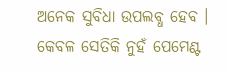ଅନେକ ସୁବିଧା ଉପଲବ୍ଧ ହେବ । କେବଳ ସେତିକି ନୁହଁ ପେମେଣ୍ଟ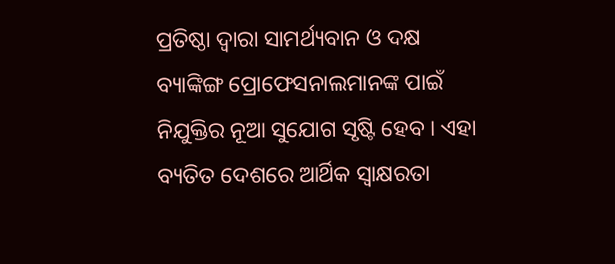ପ୍ରତିଷ୍ଠା ଦ୍ୱାରା ସାମର୍ଥ୍ୟବାନ ଓ ଦକ୍ଷ ବ୍ୟାଙ୍କିଙ୍ଗ ପ୍ରୋଫେସନାଲମାନଙ୍କ ପାଇଁ ନିଯୁକ୍ତିର ନୂଆ ସୁଯୋଗ ସୃଷ୍ଟି ହେବ । ଏହା ବ୍ୟତିତ ଦେଶରେ ଆର୍ଥିକ ସ୍ୱାକ୍ଷରତା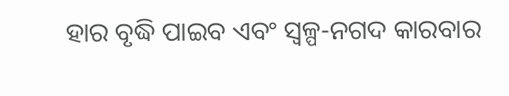ହାର ବୃଦ୍ଧି ପାଇବ ଏବଂ ସ୍ୱଳ୍ପ-ନଗଦ କାରବାର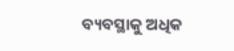ବ୍ୟବସ୍ଥାକୁ ଅଧିକ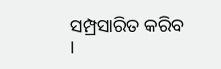ସମ୍ପ୍ରସାରିତ କରିବ ।